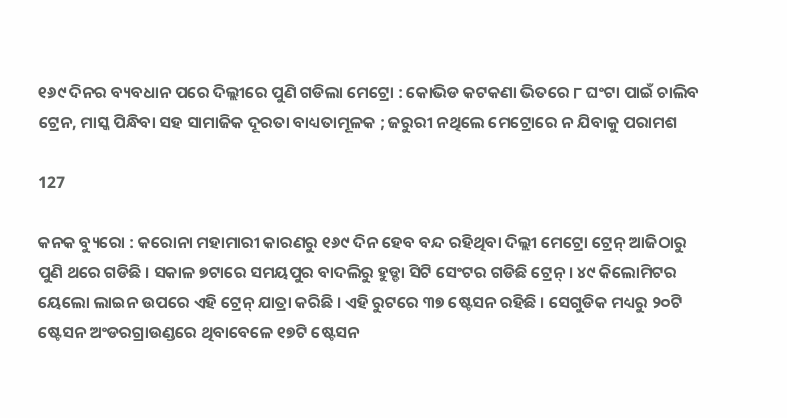୧୬୯ ଦିନର ବ୍ୟବଧାନ ପରେ ଦିଲ୍ଲୀରେ ପୁଣି ଗଡିଲା ମେଟ୍ରୋ : କୋଭିଡ କଟକଣା ଭିତରେ ୮ ଘଂଟା ପାଇଁ ଚାଲିବ ଟ୍ରେନ, ମାସ୍କ ପିନ୍ଧିବା ସହ ସାମାଜିକ ଦୂରତା ବାଧ୍ୟତାମୂଳକ ; ଜରୁରୀ ନଥିଲେ ମେଟ୍ରୋରେ ନ ଯିବାକୁ ପରାମଶ

127

କନକ ବ୍ୟୁରୋ : କରୋନା ମହାମାରୀ କାରଣରୁ ୧୬୯ ଦିନ ହେବ ବନ୍ଦ ରହିଥିବା ଦିଲ୍ଲୀ ମେଟ୍ରୋ ଟ୍ରେନ୍ ଆଜିଠାରୁ ପୁଣି ଥରେ ଗଡିଛି । ସକାଳ ୭ଟାରେ ସମୟପୁର ବାଦଲିରୁ ହୁଡ୍ଡା ସିଟି ସେଂଟର ଗଡିଛି ଟ୍ରେନ୍ । ୪୯ କିଲୋମିଟର ୟେଲୋ ଲାଇନ ଉପରେ ଏହି ଟ୍ରେନ୍ ଯାତ୍ରା କରିଛି । ଏହି ରୁଟରେ ୩୭ ଷ୍ଟେସନ ରହିଛି । ସେଗୁଡିକ ମଧ୍ୟରୁ ୨୦ଟି ଷ୍ଟେସନ ଅଂଡରଗ୍ରାଉଣ୍ଡରେ ଥିବାବେଳେ ୧୭ଟି ଷ୍ଟେସନ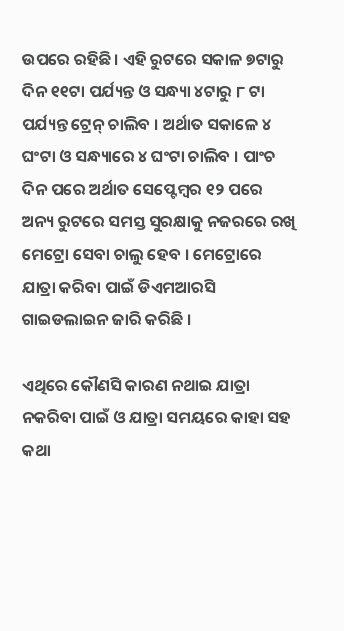ଉପରେ ରହିଛି । ଏହି ରୁଟରେ ସକାଳ ୭ଟାରୁ ଦିନ ୧୧ଟା ପର୍ଯ୍ୟନ୍ତ ଓ ସନ୍ଧ୍ୟା ୪ଟାରୁ ୮ ଟା ପର୍ଯ୍ୟନ୍ତ ଟ୍ରେନ୍ ଚାଲିବ । ଅର୍ଥାତ ସକାଳେ ୪ ଘଂଟା ଓ ସନ୍ଧ୍ୟାରେ ୪ ଘଂଟା ଚାଲିବ । ପାଂଚ ଦିନ ପରେ ଅର୍ଥାତ ସେପ୍ଟେମ୍ବର ୧୨ ପରେ ଅନ୍ୟ ରୁଟରେ ସମସ୍ତ ସୁରକ୍ଷାକୁ ନଜରରେ ରଖି ମେଟ୍ରୋ ସେବା ଚାଲୁ ହେବ । ମେଟ୍ରୋରେ ଯାତ୍ରା କରିବା ପାଇଁ ଡିଏମଆରସି ଗାଇଡଲାଇନ ଜାରି କରିଛି ।

ଏଥିରେ କୌଣସି କାରଣ ନଥାଇ ଯାତ୍ରା ନକରିବା ପାଇଁ ଓ ଯାତ୍ରା ସମୟରେ କାହା ସହ କଥା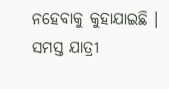ନହେବାକୁ କୁହାଯାଇଛି । ସମସ୍ତ ଯାତ୍ରୀ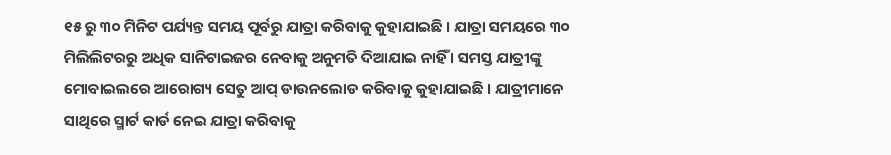୧୫ ରୁ ୩୦ ମିନିଟ ପର୍ଯ୍ୟନ୍ତ ସମୟ ପୂର୍ବରୁ ଯାତ୍ରା କରିବାକୁ କୁହାଯାଇଛି । ଯାତ୍ରା ସମୟରେ ୩୦ ମିଲିଲିଟରରୁ ଅଧିକ ସାନିଟାଇଜର ନେବାକୁ ଅନୁମତି ଦିଆଯାଇ ନାହିଁ । ସମସ୍ତ ଯାତ୍ରୀଙ୍କୁ ମୋବାଇଲରେ ଆରୋଗ୍ୟ ସେତୁ ଆପ୍ ଡାଉନଲୋଡ କରିବାକୁ କୁହାଯାଇଛି । ଯାତ୍ରୀମାନେ ସାଥିରେ ସ୍ମାର୍ଟ କାର୍ଡ ନେଇ ଯାତ୍ରା କରିବାକୁ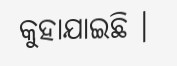କୁହାଯାଇଛି ।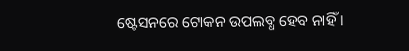ଷ୍ଟେସନରେ ଟୋକନ ଉପଲବ୍ଧ ହେବ ନାହିଁ ।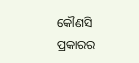କୌଣସି ପ୍ରକାରର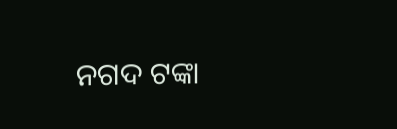ନଗଦ ଟଙ୍କା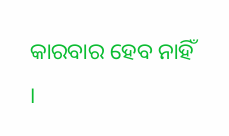କାରବାର ହେବ ନାହିଁ ।